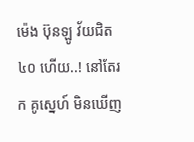ម៉េង ប៊ុនឡូ វ័យជិត៤០ ហើយ..! នៅតែរក គូស្នេហ៍ មិនឃើញ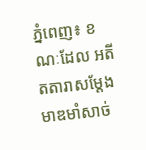ភ្នំពេញ៖ ខណៈដែល អតីតតារាសម្តែង មាឌមាំសាច់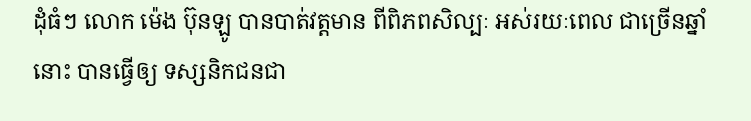ដុំធំៗ លោក ម៉េង ប៊ុនឡូ បានបាត់វត្តមាន ពីពិភពសិល្បៈ អស់រយៈពេល ជាច្រើនឆ្នាំនោះ បានធ្វើឲ្យ ទស្សនិកជនជា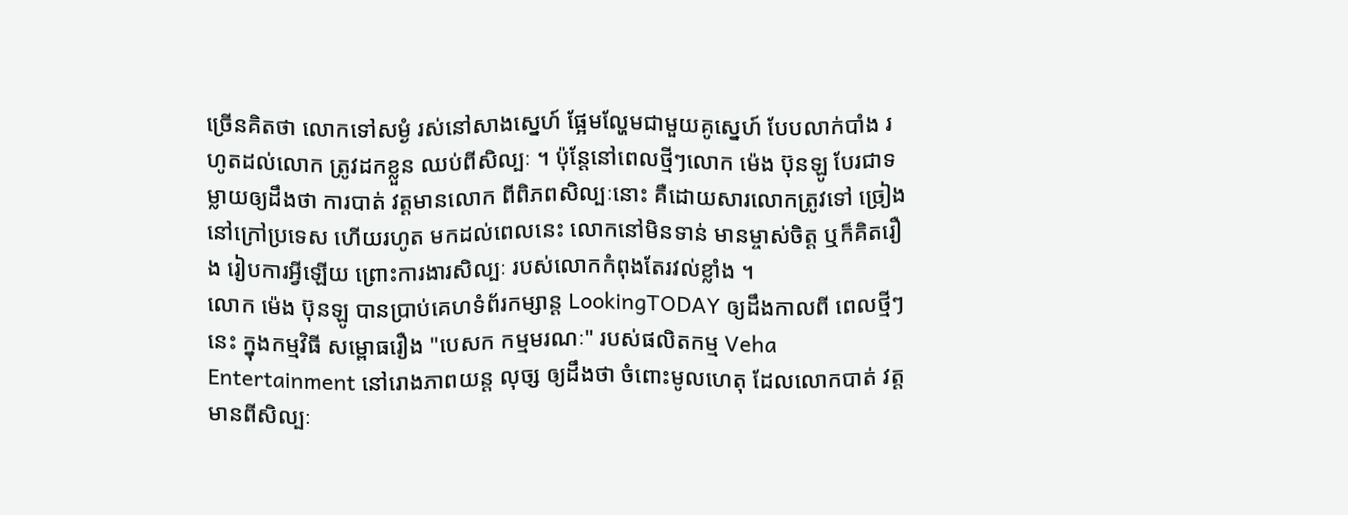ច្រើនគិតថា លោកទៅសម្ងំ រស់នៅសាងស្នេហ៍ ផ្អែមល្ហែមជាមួយគូស្នេហ៍ បែបលាក់បាំង រហូតដល់លោក ត្រូវដកខ្លួន ឈប់ពីសិល្បៈ ។ ប៉ុន្តែនៅពេលថ្មីៗលោក ម៉េង ប៊ុនឡូ បែរជាទម្លាយឲ្យដឹងថា ការបាត់ វត្តមានលោក ពីពិភពសិល្បៈនោះ គឺដោយសារលោកត្រូវទៅ ច្រៀងនៅក្រៅប្រទេស ហើយរហូត មកដល់ពេលនេះ លោកនៅមិនទាន់ មានម្ចាស់ចិត្ត ឬក៏គិតរឿង រៀបការអ្វីឡើយ ព្រោះការងារសិល្បៈ របស់លោកកំពុងតែរវល់ខ្លាំង ។
លោក ម៉េង ប៊ុនឡូ បានប្រាប់គេហទំព័រកម្សាន្ត LookingTODAY ឲ្យដឹងកាលពី ពេលថ្មីៗនេះ ក្នុងកម្មវិធី សម្ពោធរឿង "បេសក កម្មមរណៈ" របស់ផលិតកម្ម Veha Entertainment នៅរោងភាពយន្ត លុច្ស ឲ្យដឹងថា ចំពោះមូលហេតុ ដែលលោកបាត់ វត្តមានពីសិល្បៈ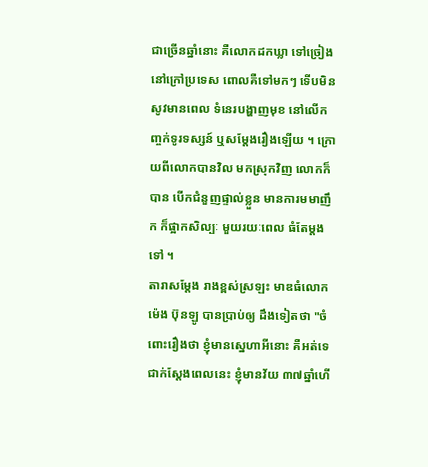ជាច្រើនឆ្នាំនោះ គឺលោកដកឃ្លា ទៅច្រៀង នៅក្រៅប្រទេស ពោលគឺទៅមកៗ ទើបមិនសូវមានពេល ទំនេរបង្ហាញមុខ នៅលើកញ្ចក់ទូរទស្សន៍ ឬសម្ដែងរឿងឡើយ ។ ក្រោយពីលោកបានវិល មកស្រុកវិញ លោកក៏បាន បើកជំនួញផ្ទាល់ខ្លួន មានការមមាញឹក ក៏ផ្អាកសិល្បៈ មួយរយៈពេល ធំតែម្តងទៅ ។
តារាសម្តែង រាងខ្ពស់ស្រឡះ មាឌធំលោក ម៉េង ប៊ុនឡូ បានប្រាប់ឲ្យ ដឹងទៀតថា "ចំពោះរឿងថា ខ្ញុំមានស្នេហាអីនោះ គឺអត់ទេ ជាក់ស្តែងពេលនេះ ខ្ញុំមានវ័យ ៣៧ឆ្នាំហើ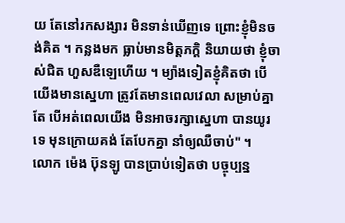យ តែនៅរកសង្សារ មិនទាន់ឃើញទេ ព្រោះខ្ញុំមិនចង់គិត ។ កន្លងមក ធ្លាប់មានមិត្តភក្តិ និយាយថា ខ្ញុំចាស់ជិត ហួសឌឺឡេហើយ ។ ម្យ៉ាងទៀតខ្ញុំគិតថា បើយើងមានស្នេហា ត្រូវតែមានពេលវេលា សម្រាប់គ្នាតែ បើអត់ពេលយើង មិនអាចរក្សាស្នេហា បានយូរទេ មុនក្រោយគង់ តែបែកគ្នា នាំឲ្យឈឺចាប់" ។
លោក ម៉េង ប៊ុនឡូ បានប្រាប់ទៀតថា បច្ចុប្បន្ន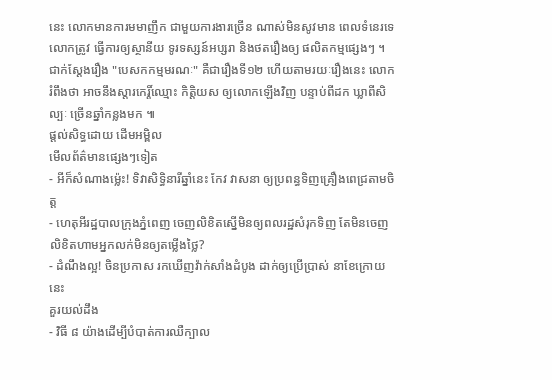នេះ លោកមានការមមាញឹក ជាមួយការងារច្រើន ណាស់មិនសូវមាន ពេលទំនេរទេ លោកត្រូវ ធ្វើការឲ្យស្ថានីយ ទូរទស្សន៍អប្សរា និងថតរឿងឲ្យ ផលិតកម្មផ្សេងៗ ។ ជាក់ស្ដែងរឿង "បេសកកម្មមរណៈ" គឺជារឿងទី១២ ហើយតាមរយៈរឿងនេះ លោករំពឹងថា អាចនឹងស្តារកេរ្តិ៍ឈ្មោះ កិត្តិយស ឲ្យលោកឡើងវិញ បន្ទាប់ពីដក ឃ្លាពីសិល្បៈ ច្រើនឆ្នាំកន្លងមក ៕
ផ្តល់សិទ្ធដោយ ដើមអម្ពិល
មើលព័ត៌មានផ្សេងៗទៀត
- អីក៏សំណាងម្ល៉េះ! ទិវាសិទ្ធិនារីឆ្នាំនេះ កែវ វាសនា ឲ្យប្រពន្ធទិញគ្រឿងពេជ្រតាមចិត្ត
- ហេតុអីរដ្ឋបាលក្រុងភ្នំពេញ ចេញលិខិតស្នើមិនឲ្យពលរដ្ឋសំរុកទិញ តែមិនចេញលិខិតហាមអ្នកលក់មិនឲ្យតម្លើងថ្លៃ?
- ដំណឹងល្អ! ចិនប្រកាស រកឃើញវ៉ាក់សាំងដំបូង ដាក់ឲ្យប្រើប្រាស់ នាខែក្រោយនេះ
គួរយល់ដឹង
- វិធី ៨ យ៉ាងដើម្បីបំបាត់ការឈឺក្បាល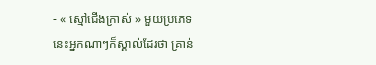- « ស្មៅជើងក្រាស់ » មួយប្រភេទនេះអ្នកណាៗក៏ស្គាល់ដែរថា គ្រាន់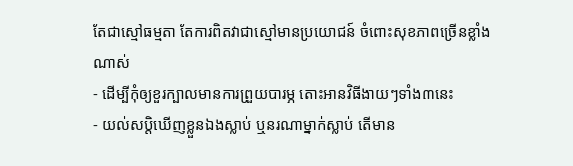តែជាស្មៅធម្មតា តែការពិតវាជាស្មៅមានប្រយោជន៍ ចំពោះសុខភាពច្រើនខ្លាំងណាស់
- ដើម្បីកុំឲ្យខួរក្បាលមានការព្រួយបារម្ភ តោះអានវិធីងាយៗទាំង៣នេះ
- យល់សប្តិឃើញខ្លួនឯងស្លាប់ ឬនរណាម្នាក់ស្លាប់ តើមាន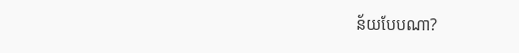ន័យបែបណា?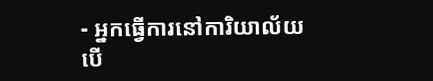- អ្នកធ្វើការនៅការិយាល័យ បើ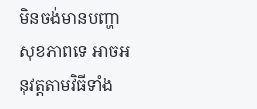មិនចង់មានបញ្ហាសុខភាពទេ អាចអនុវត្តតាមវិធីទាំង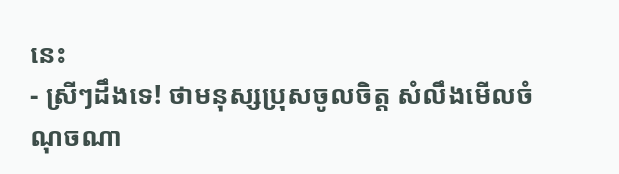នេះ
- ស្រីៗដឹងទេ! ថាមនុស្សប្រុសចូលចិត្ត សំលឹងមើលចំណុចណា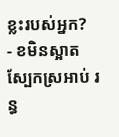ខ្លះរបស់អ្នក?
- ខមិនស្អាត ស្បែកស្រអាប់ រន្ធ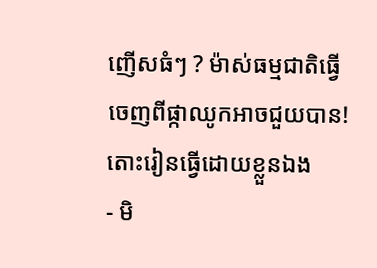ញើសធំៗ ? ម៉ាស់ធម្មជាតិធ្វើចេញពីផ្កាឈូកអាចជួយបាន! តោះរៀនធ្វើដោយខ្លួនឯង
- មិ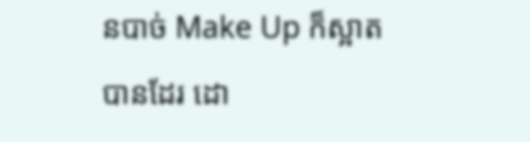នបាច់ Make Up ក៏ស្អាតបានដែរ ដោ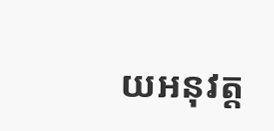យអនុវត្ត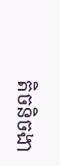តិចនិចងា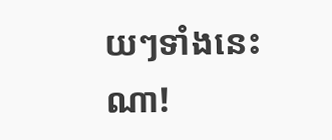យៗទាំងនេះណា!